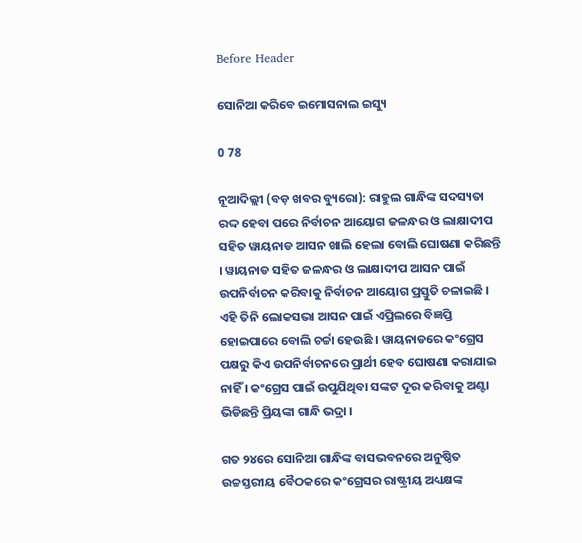Before Header

ସୋନିଆ କରିବେ ଇମୋସନାଲ ଇସ୍ୟୁ

0 78

ନୂଆଦିଲ୍ଲୀ (ବଡ଼ ଖବର ବ୍ୟୁରୋ): ରାହୁଲ ଗାନ୍ଧିଙ୍କ ସଦସ୍ୟତା ରଦ୍ଦ ହେବା ପରେ ନିର୍ବାଚନ ଆୟୋଗ ଜଳନ୍ଧର ଓ ଲାକ୍ଷାଦୀପ ସହିତ ୱାୟନାଡ ଆସନ ଖାଲି ହେଲା ବୋଲି ଘୋଷଣା କରିଛନ୍ତି । ୱାୟନାଡ ସହିତ ଜଳନ୍ଧର ଓ ଲାକ୍ଷାଦୀପ ଆସନ ପାଇଁ ଉପନିର୍ବାଚନ କରିବାକୁ ନିର୍ବାଚନ ଆୟୋଗ ପ୍ରସ୍ତୁତି ଚଳାଇଛି । ଏହି ତିନି ଲୋକସଭା ଆସନ ପାଇଁ ଏପ୍ରିଲରେ ବିଜ୍ଞପ୍ତି ହୋଇପାରେ ବୋଲି ଚର୍ଚ୍ଚା ହେଉଛି । ୱାୟନାଡରେ କଂଗ୍ରେସ ପକ୍ଷରୁ କିଏ ଉପନିର୍ବାଚନରେ ପ୍ରାର୍ଥୀ ହେବ ଘୋଷଣା କରାଯାଇ ନାହିଁ । କଂଗ୍ରେସ ପାଇଁ ଉପୁଯିଥିବା ସଙ୍କଟ ଦୂର କରିବାକୁ ଅଣ୍ଟା ଭିଡିଛନ୍ତି ପ୍ରିୟଙ୍କା ଗାନ୍ଧି ଭଦ୍ରା ।

ଗତ ୨୪ରେ ସୋନିଆ ଗାନ୍ଧିଙ୍କ ବାସଭବନରେ ଅନୁଷ୍ଠିତ ଉଚ୍ଚସ୍ତରୀୟ ବୈଠକରେ କଂଗ୍ରେସର ରାଷ୍ଟ୍ରୀୟ ଅଧ୍ୟକ୍ଷଙ୍କ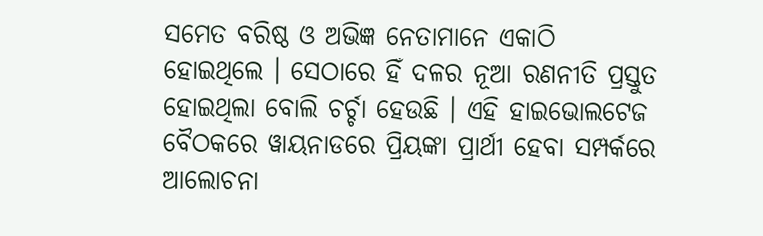ସମେତ ବରିଷ୍ଠ ଓ ଅଭିଜ୍ଞ ନେତାମାନେ ଏକାଠି ହୋଇଥିଲେ । ସେଠାରେ ହିଁ ଦଳର ନୂଆ ରଣନୀତି ପ୍ରସ୍ତୁତ ହୋଇଥିଲା ବୋଲି ଚର୍ଚ୍ଚା ହେଉଛି । ଏହି ହାଇଭୋଲଟେଜ ବୈଠକରେ ୱାୟନାଡରେ ପ୍ରିୟଙ୍କା ପ୍ରାର୍ଥୀ ହେବା ସମ୍ପର୍କରେ ଆଲୋଚନା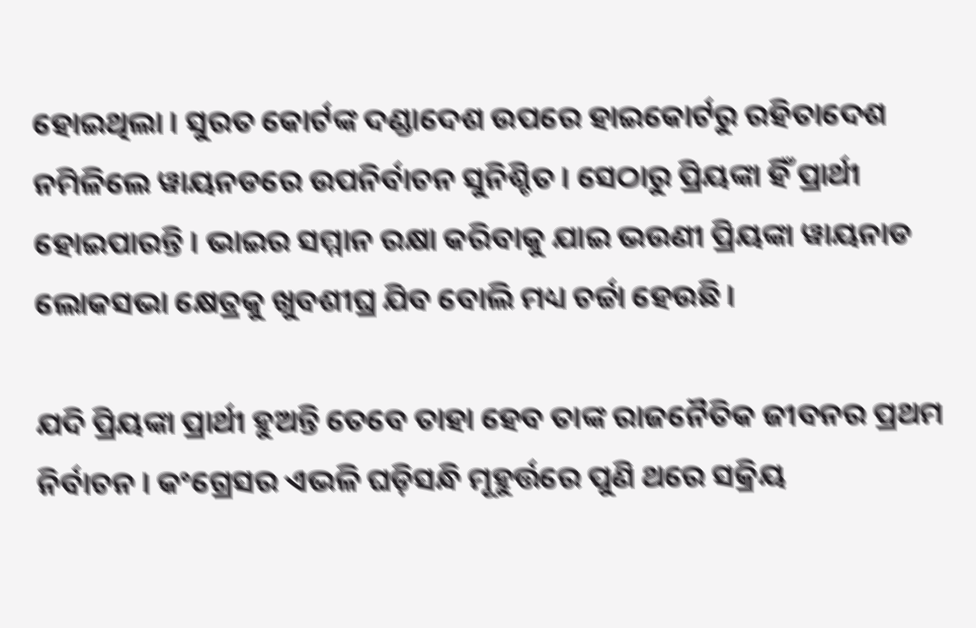ହୋଇଥିଲା । ସୁରତ କୋର୍ଟଙ୍କ ଦଣ୍ଡାଦେଶ ଉପରେ ହାଇକୋର୍ଟରୁ ରହିତାଦେଶ ନମିଳିଲେ ୱାୟନଡରେ ଉପନିର୍ବାଚନ ସୁନିଶ୍ଚିତ । ସେଠାରୁ ପ୍ରିୟଙ୍କା ହିଁ ପ୍ରାର୍ଥୀ ହୋଇପାରନ୍ତି । ଭାଇର ସମ୍ମାନ ରକ୍ଷା କରିବାକୁ ଯାଇ ଭଉଣୀ ପ୍ରିୟଙ୍କା ୱାୟନାଡ ଲୋକସଭା କ୍ଷେତ୍ରକୁ ଖୁବଶୀଘ୍ର ଯିବ ବୋଲି ମଧ୍ୟ ଚର୍ଚ୍ଚା ହେଉଛି ।

ଯଦି ପ୍ରିୟଙ୍କା ପ୍ରାର୍ଥୀ ହୁଅନ୍ତି ତେବେ ତାହା ହେବ ତାଙ୍କ ରାଜନୈତିକ ଜୀବନର ପ୍ରଥମ ନିର୍ବାଚନ । କଂଗ୍ରେସର ଏଭଳି ଘଡ଼ିସନ୍ଧି ମୂହୁର୍ତ୍ତରେ ପୁଣି ଥରେ ସକ୍ରିୟ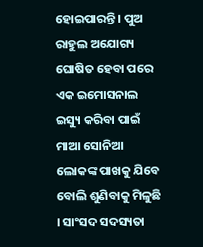ହୋଇପାରନ୍ତି । ପୁଅ ରାହୁଲ ଅଯୋଗ୍ୟ ଘୋଷିତ ହେବା ପରେ ଏକ ଇମୋସନାଲ ଇସ୍ୟୁ କରିବା ପାଇଁ ମାଆ ସୋନିଆ ଲୋକଙ୍କ ପାଖକୁ ଯିବେ ବୋଲି ଶୁଣିବାକୁ ମିଳୁଛି । ସାଂସଦ ସଦସ୍ୟତା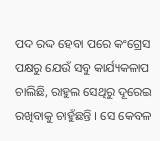ପଦ ରଦ୍ଦ ହେବା ପରେ କଂଗ୍ରେସ ପକ୍ଷରୁ ଯେଉଁ ସବୁ କାର୍ଯ୍ୟକଳାପ ଚାଲିଛି, ରାହୁଲ ସେଥିରୁ ଦୂରେଇ ରଖିବାକୁ ଚାହୁଁଛନ୍ତି । ସେ କେବଳ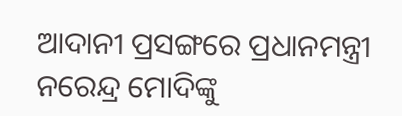ଆଦାନୀ ପ୍ରସଙ୍ଗରେ ପ୍ରଧାନମନ୍ତ୍ରୀ ନରେନ୍ଦ୍ର ମୋଦିଙ୍କୁ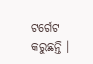ଟର୍ଗେଟ କରୁଛନ୍ତି ।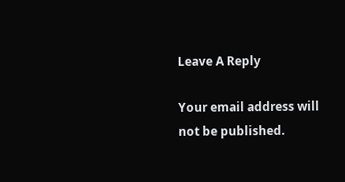Leave A Reply

Your email address will not be published.